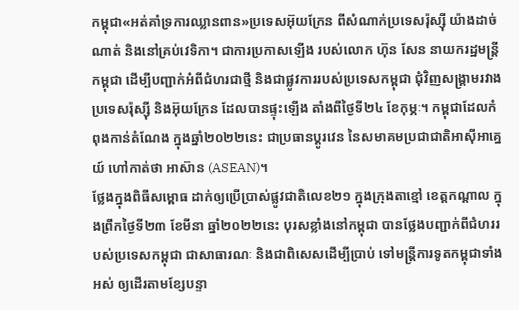កម្ពុជា«អត់គាំទ្រការឈ្លានពាន»ប្រទេសអ៊ុយក្រែន ពីសំណាក់ប្រទេសរ៉ុស្ស៊ី យ៉ាងដាច់ណាត់ និងនៅគ្រប់វេទិកា។ ជាការប្រកាសឡើង របស់លោក ហ៊ុន សែន នាយករដ្ឋមន្ត្រីកម្ពុជា ដើម្បីបញ្ជាក់អំពីជំហរជាថ្មី និងជាផ្លូវការរបស់ប្រទេសកម្ពុជា ជុំវិញសង្គ្រាមរវាងប្រទេសរ៉ុស្ស៊ី និងអ៊ុយក្រែន ដែលបានផ្ទុះឡើង តាំងពីថ្ងៃទី២៤ ខែកុម្ភៈ។ កម្ពុជាដែលកំពុងកាន់តំណែង ក្នុងឆ្នាំ២០២២នេះ ជាប្រធានប្ដូរវេន នៃសមាគមប្រជាជាតិអាស៊ីអាគ្នេយ៍ ហៅកាត់ថា អាស៊ាន (ASEAN)។
ថ្លែងក្នុងពិធីសម្ពោធ ដាក់ឲ្យប្រើប្រាស់ផ្លូវជាតិលេខ២១ ក្នុងក្រុងតាខ្មៅ ខេត្តកណ្ដាល ក្នុងព្រឹកថ្ងៃទី២៣ ខែមីនា ឆ្នាំ២០២២នេះ បុរសខ្លាំងនៅកម្ពុជា បានថ្លែងបញ្ជាក់ពីជំហររបស់ប្រទេសកម្ពុជា ជាសាធារណៈ និងជាពិសេសដើម្បីប្រាប់ ទៅមន្ត្រីការទូតកម្ពុជាទាំងអស់ ឲ្យដើរតាមខ្សែបន្ទា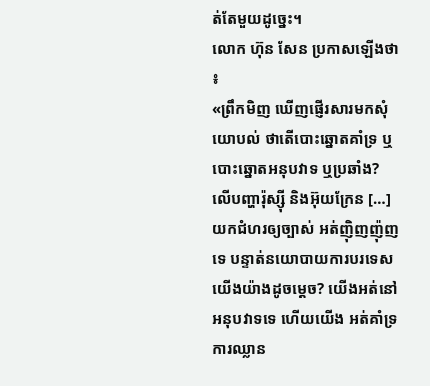ត់តែមួយដូច្នេះ។
លោក ហ៊ុន សែន ប្រកាសឡើងថា ៖
«ព្រឹកមិញ ឃើញផ្ញើរសារមកសុំយោបល់ ថាតើបោះឆ្នោតគាំទ្រ ឬបោះឆ្នោតអនុបវាទ ឬប្រឆាំង? លើបញ្ហារ៉ុស្ស៊ី និងអ៊ុយក្រែន […] យកជំហរឲ្យច្បាស់ អត់ញ៉ិញញ៉ុញទេ បន្ទាត់នយោបាយការបរទេសយើងយ៉ាងដូចម្ដេច? យើងអត់នៅអនុបវាទទេ ហើយយើង អត់គាំទ្រការឈ្លាន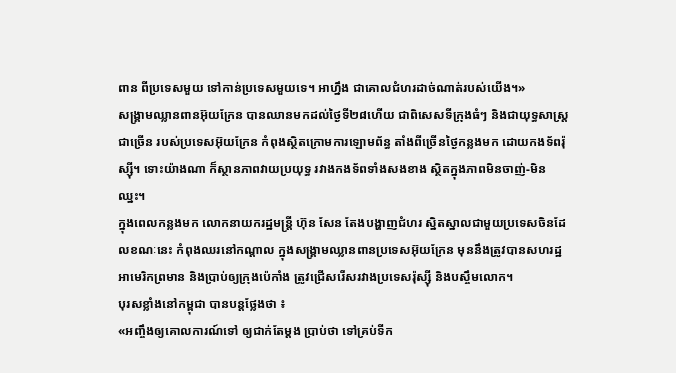ពាន ពីប្រទេសមួយ ទៅកាន់ប្រទេសមួយទេ។ អាហ្នឹង ជាគោលជំហរដាច់ណាត់របស់យើង។»
សង្គ្រាមឈ្លានពានអ៊ុយក្រែន បានឈានមកដល់ថ្ងៃទី២៨ហើយ ជាពិសេសទីក្រុងធំៗ និងជាយុទ្ធសាស្ត្រជាច្រើន របស់ប្រទេសអ៊ុយក្រែន កំពុងស្ថិតក្រោមការឡោមព័ន្ធ តាំងពីច្រើនថ្ងៃកន្លងមក ដោយកងទ័ពរ៉ុស្ស៊ី។ ទោះយ៉ាងណា ក៏ស្ថានភាពវាយប្រយុទ្ធ រវាងកងទ័ពទាំងសងខាង ស្ថិតក្នុងភាពមិនចាញ់-មិនឈ្នះ។
ក្នុងពេលកន្លងមក លោកនាយករដ្ឋមន្ត្រី ហ៊ុន សែន តែងបង្ហាញជំហរ ស្និតស្នាលជាមួយប្រទេសចិនដែលខណៈនេះ កំពុងឈរនៅកណ្ដាល ក្នុងសង្គ្រាមឈ្លានពានប្រទេសអ៊ុយក្រែន មុននឹងត្រូវបានសហរដ្ឋអាមេរិកព្រមាន និងប្រាប់ឲ្យក្រុងប៉េកាំង ត្រូវជ្រើសរើសរវាងប្រទេសរ៉ុស្ស៊ី និងបស្ចឹមលោក។
បុរសខ្លាំងនៅកម្ពុជា បានបន្តថ្លែងថា ៖
«អញ្ចឹងឲ្យគោលការណ៍ទៅ ឲ្យជាក់តែម្ដង ប្រាប់ថា ទៅគ្រប់ទីក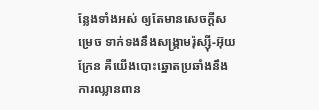ន្លែងទាំងអស់ ឲ្យតែមានសេចក្ដីសម្រេច ទាក់ទងនឹងសង្គ្រាមរ៉ុស្ស៊ី-អ៊ុយក្រែន គឺយើងបោះឆ្នោតប្រឆាំងនឹងការឈ្លានពាន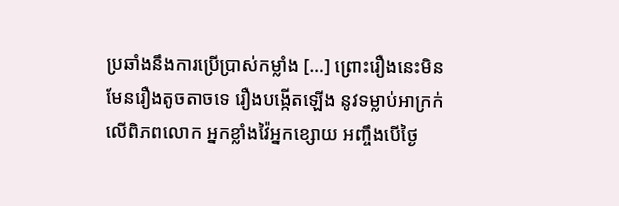ប្រឆាំងនឹងការប្រើប្រាស់កម្លាំង […] ព្រោះរឿងនេះមិនមែនរឿងតូចតាចទេ រឿងបង្កើតឡើង នូវទម្លាប់អាក្រក់លើពិភពលោក អ្នកខ្លាំងវ៉ៃអ្នកខ្សោយ អញ្ចឹងបើថ្ងៃ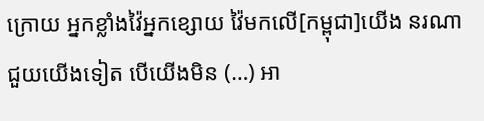ក្រោយ អ្នកខ្លាំងវ៉ៃអ្នកខ្សោយ វ៉ៃមកលើ[កម្ពុជា]យើង នរណាជួយយើងទៀត បើយើងមិន (…) អា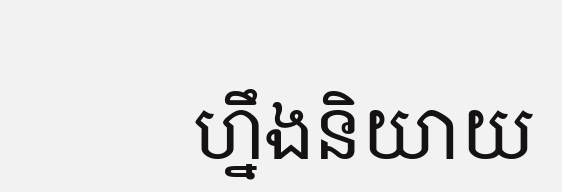ហ្នឹងនិយាយ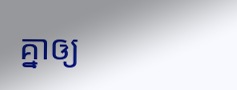គ្នាឲ្យ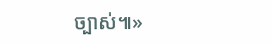ច្បាស់៕»